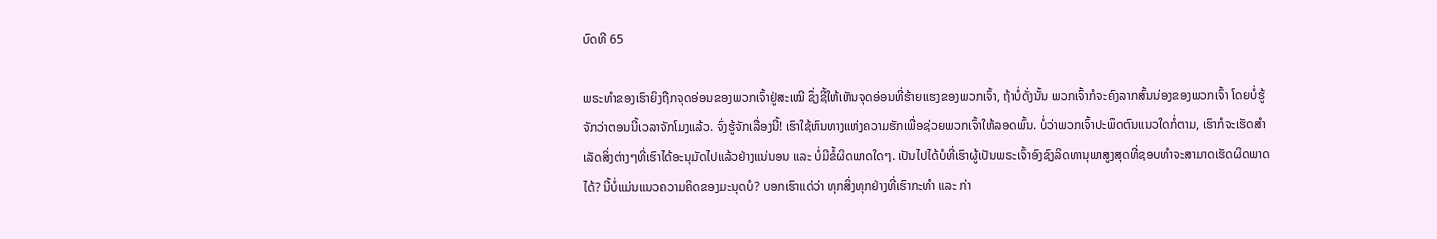ບົດທີ 65

ພຣະທຳຂອງເຮົາຍິງຖືກຈຸດອ່ອນຂອງພວກເຈົ້າຢູ່ສະເໝີ ຊຶ່ງຊີ້ໃຫ້ເຫັນຈຸດອ່ອນທີ່ຮ້າຍແຮງຂອງພວກເຈົ້າ, ຖ້າບໍ່ດັ່ງນັ້ນ ພວກເຈົ້າກໍຈະຄົງລາກສົ້ນນ່ອງຂອງພວກເຈົ້າ ໂດຍບໍ່ຮູ້ຈັກວ່າຕອນນີ້ເວລາຈັກໂມງແລ້ວ. ຈົ່ງຮູ້ຈັກເລື່ອງນີ້! ເຮົາໃຊ້ຫົນທາງແຫ່ງຄວາມຮັກເພື່ອຊ່ວຍພວກເຈົ້າໃຫ້ລອດພົ້ນ. ບໍ່ວ່າພວກເຈົ້າປະພຶດຕົນແນວໃດກໍ່ຕາມ, ເຮົາກໍຈະເຮັດສຳເລັດສິ່ງຕ່າງໆທີ່ເຮົາໄດ້ອະນຸມັດໄປແລ້ວຢ່າງແນ່ນອນ ແລະ ບໍ່ມີຂໍ້ຜິດພາດໃດໆ. ເປັນໄປໄດ້ບໍທີ່ເຮົາຜູ້ເປັນພຣະເຈົ້າອົງຊົງລິດທານຸພາສູງສຸດທີ່ຊອບທຳຈະສາມາດເຮັດຜິດພາດໄດ້? ນີ້ບໍ່ແມ່ນແນວຄວາມຄິດຂອງມະນຸດບໍ? ບອກເຮົາແດ່ວ່າ ທຸກສິ່ງທຸກຢ່າງທີ່ເຮົາກະທຳ ແລະ ກ່າ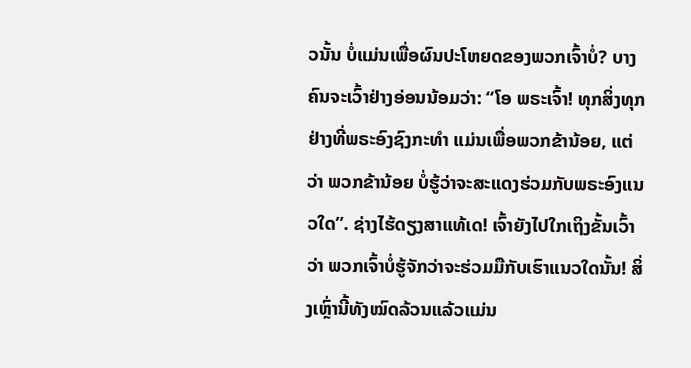ວນັ້ນ ບໍ່ແມ່ນເພື່ອຜົນປະໂຫຍດຂອງພວກເຈົ້າບໍ່? ບາງຄົນຈະເວົ້າຢ່າງອ່ອນນ້ອມວ່າ: “ໂອ ພຣະເຈົ້າ! ທຸກສິ່ງທຸກຢ່າງທີ່ພຣະອົງຊົງກະທຳ ແມ່ນເພື່ອພວກຂ້ານ້ອຍ, ແຕ່ວ່າ ພວກຂ້ານ້ອຍ ບໍ່ຮູ້ວ່າຈະສະແດງຮ່ວມກັບພຣະອົງແນວໃດ”. ຊ່າງໄຮ້ດຽງສາແທ້ເດ! ເຈົ້າຍັງໄປໃກເຖິງຂັ້ນເວົ້າວ່າ ພວກເຈົ້າບໍ່ຮູ້ຈັກວ່າຈະຮ່ວມມືກັບເຮົາແນວໃດນັ້ນ! ສິ່ງເຫຼົ່ານີ້ທັງໝົດລ້ວນແລ້ວແມ່ນ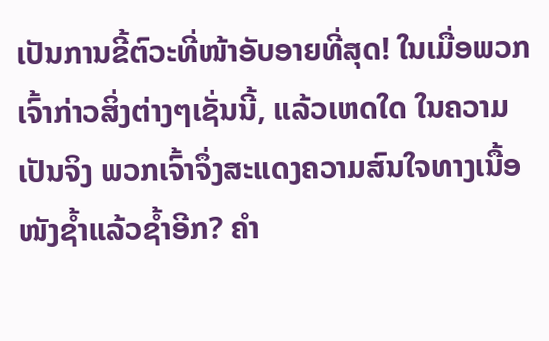ເປັນການຂີ້ຕົວະທີ່ໜ້າອັບອາຍທີ່ສຸດ! ໃນເມື່ອພວກເຈົ້າກ່າວສິ່ງຕ່າງໆເຊັ່ນນີ້, ແລ້ວເຫດໃດ ໃນຄວາມເປັນຈິງ ພວກເຈົ້າຈຶ່ງສະແດງຄວາມສົນໃຈທາງເນື້ອໜັງຊ້ຳແລ້ວຊ້ຳອີກ? ຄຳ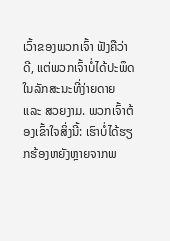ເວົ້າຂອງພວກເຈົ້າ ຟັງຄືວ່າດີ, ແຕ່ພວກເຈົ້າບໍ່ໄດ້ປະພຶດໃນລັກສະນະທີ່ງ່າຍດາຍ ແລະ ສວຍງາມ. ພວກເຈົ້າຕ້ອງເຂົ້າໃຈສິ່ງນີ້: ເຮົາບໍ່ໄດ້ຮຽກຮ້ອງຫຍັງຫຼາຍຈາກພ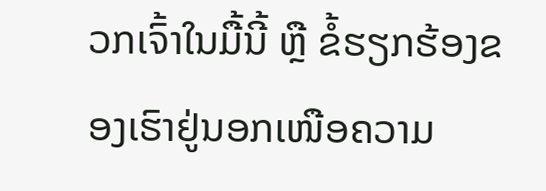ວກເຈົ້າໃນມື້ນີ້ ຫຼື ຂໍ້ຮຽກຮ້ອງຂອງເຮົາຢູ່ນອກເໜືອຄວາມ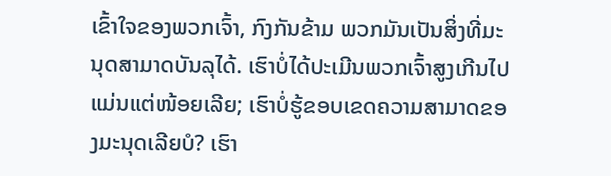ເຂົ້າໃຈຂອງພວກເຈົ້າ, ກົງກັນຂ້າມ ພວກມັນເປັນສິ່ງທີ່ມະນຸດສາມາດບັນລຸໄດ້. ເຮົາບໍ່ໄດ້ປະເມີນພວກເຈົ້າສູງເກີນໄປແມ່ນແຕ່ໜ້ອຍເລີຍ; ເຮົາບໍ່ຮູ້ຂອບເຂດຄວາມສາມາດຂອງມະນຸດເລີຍບໍ? ເຮົາ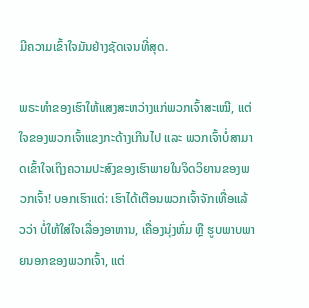ມີຄວາມເຂົ້າໃຈມັນຢ່າງຊັດເຈນທີ່ສຸດ.

ພຣະທຳຂອງເຮົາໃຫ້ແສງສະຫວ່າງແກ່ພວກເຈົ້າສະເໝີ, ແຕ່ໃຈຂອງພວກເຈົ້າແຂງກະດ້າງເກີນໄປ ແລະ ພວກເຈົ້າບໍ່ສາມາດເຂົ້າໃຈເຖິງຄວາມປະສົງຂອງເຮົາພາຍໃນຈິດວິຍານຂອງພວກເຈົ້າ! ບອກເຮົາແດ່: ເຮົາໄດ້ເຕືອນພວກເຈົ້າຈັກເທື່ອແລ້ວວ່າ ບໍ່ໃຫ້ໃສ່ໃຈເລື່ອງອາຫານ, ເຄື່ອງນຸ່ງຫົ່ມ ຫຼື ຮູບພາບພາຍນອກຂອງພວກເຈົ້າ, ແຕ່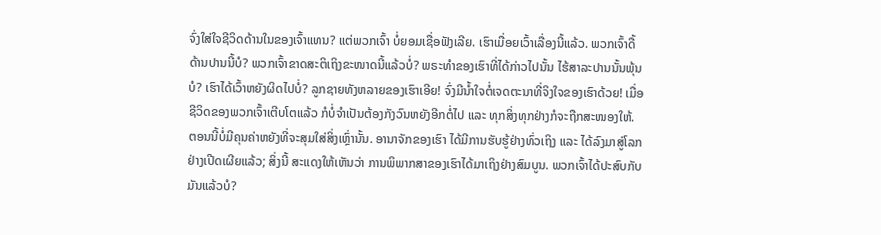ຈົ່ງໃສ່ໃຈຊີວິດດ້ານໃນຂອງເຈົ້າແທນ? ແຕ່ພວກເຈົ້າ ບໍ່ຍອມເຊື່ອຟັງເລີຍ. ເຮົາເມື່ອຍເວົ້າເລື່ອງນີ້ແລ້ວ. ພວກເຈົ້າດື້ດ້ານປານນີ້ບໍ? ພວກເຈົ້າຂາດສະຕິເຖິງຂະໜາດນີ້ແລ້ວບໍ່? ພຣະທຳຂອງເຮົາທີ່ໄດ້ກ່າວໄປນັ້ນ ໄຮ້ສາລະປານນັ້ນພຸ້ນບໍ? ເຮົາໄດ້ເວົ້າຫຍັງຜິດໄປບໍ່? ລູກຊາຍທັງຫລາຍຂອງເຮົາເອີຍ! ຈົ່ງມີນໍ້າໃຈຕໍ່ເຈດຕະນາທີ່ຈິງໃຈຂອງເຮົາດ້ວຍ! ເມື່ອຊີວິດຂອງພວກເຈົ້າເຕີບໂຕແລ້ວ ກໍບໍ່ຈຳເປັນຕ້ອງກັງວົນຫຍັງອີກຕໍ່ໄປ ແລະ ທຸກສິ່ງທຸກຢ່າງກໍຈະຖືກສະໜອງໃຫ້. ຕອນນີ້ບໍ່ມີຄຸນຄ່າຫຍັງທີ່ຈະສຸມໃສ່ສິ່ງເຫຼົ່ານັ້ນ. ອານາຈັກຂອງເຮົາ ໄດ້ມີການຮັບຮູ້ຢ່າງທົ່ວເຖິງ ແລະ ໄດ້ລົງມາສູ່ໂລກຢ່າງເປີດເຜີຍແລ້ວ; ສິ່ງນີ້ ສະແດງໃຫ້ເຫັນວ່າ ການພິພາກສາຂອງເຮົາໄດ້ມາເຖິງຢ່າງສົມບູນ. ພວກເຈົ້າໄດ້ປະສົບກັບມັນແລ້ວບໍ?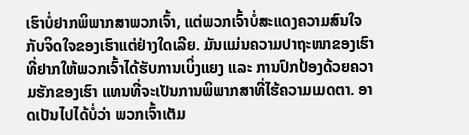ເຮົາບໍ່ຢາກພິພາກສາພວກເຈົ້າ, ແຕ່ພວກເຈົ້າບໍ່ສະແດງຄວາມສົນໃຈກັບຈິດໃຈຂອງເຮົາແຕ່ຢ່າງໃດເລີຍ. ມັນແມ່ນຄວາມປາຖະໜາຂອງເຮົາທີ່ຢາກໃຫ້ພວກເຈົ້າໄດ້ຮັບການເບິ່ງແຍງ ແລະ ການປົກປ້ອງດ້ວຍຄວາມຮັກຂອງເຮົາ ແທນທີ່ຈະເປັນການພິພາກສາທີ່ໄຮ້ຄວາມເມດຕາ. ອາດເປັນໄປໄດ້ບໍ່ວ່າ ພວກເຈົ້າເຕັມ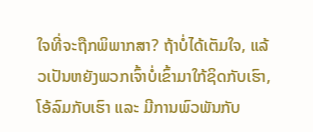ໃຈທີ່ຈະຖືກພິພາກສາ? ຖ້າບໍ່ໄດ້ເຕັມໃຈ, ແລ້ວເປັນຫຍັງພວກເຈົ້າບໍ່ເຂົ້າມາໃກ້ຊິດກັບເຮົາ, ໂອ້ລົມກັບເຮົາ ແລະ ມີການພົວພັນກັບ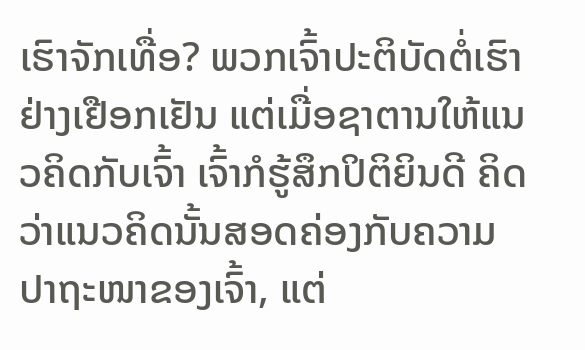ເຮົາຈັກເທື່ອ? ພວກເຈົ້າປະຕິບັດຕໍ່ເຮົາຢ່າງເຢືອກເຢັນ ແຕ່ເມື່ອຊາຕານໃຫ້ແນວຄິດກັບເຈົ້າ ເຈົ້າກໍຮູ້ສຶກປິຕິຍິນດີ ຄິດວ່າແນວຄິດນັ້ນສອດຄ່ອງກັບຄວາມປາຖະໜາຂອງເຈົ້າ, ແຕ່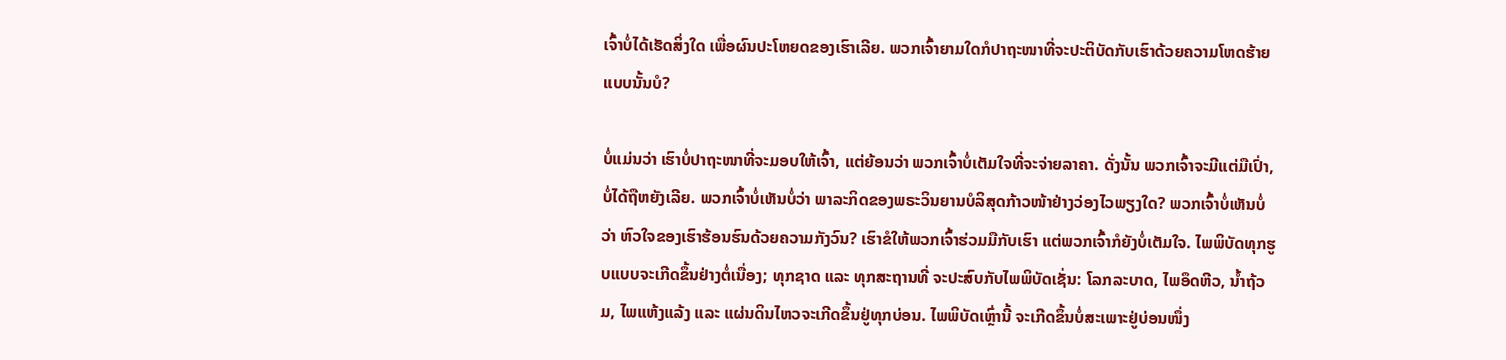ເຈົ້າບໍ່ໄດ້ເຮັດສິ່ງໃດ ເພື່ອຜົນປະໂຫຍດຂອງເຮົາເລີຍ. ພວກເຈົ້າຍາມໃດກໍປາຖະໜາທີ່ຈະປະຕິບັດກັບເຮົາດ້ວຍຄວາມໂຫດຮ້າຍແບບນັ້ນບໍ?

ບໍ່ແມ່ນວ່າ ເຮົາບໍ່ປາຖະໜາທີ່ຈະມອບໃຫ້ເຈົ້າ, ແຕ່ຍ້ອນວ່າ ພວກເຈົ້າບໍ່ເຕັມໃຈທີ່ຈະຈ່າຍລາຄາ. ດັ່ງນັ້ນ ພວກເຈົ້າຈະມີແຕ່ມືເປົ່າ, ບໍ່ໄດ້ຖືຫຍັງເລີຍ. ພວກເຈົ້າບໍ່ເຫັນບໍ່ວ່າ ພາລະກິດຂອງພຣະວິນຍານບໍລິສຸດກ້າວໜ້າຢ່າງວ່ອງໄວພຽງໃດ? ພວກເຈົ້າບໍ່ເຫັນບໍ່ວ່າ ຫົວໃຈຂອງເຮົາຮ້ອນຮົນດ້ວຍຄວາມກັງວົນ? ເຮົາຂໍໃຫ້ພວກເຈົ້າຮ່ວມມືກັບເຮົາ ແຕ່ພວກເຈົ້າກໍຍັງບໍ່ເຕັມໃຈ. ໄພພິບັດທຸກຮູບແບບຈະເກີດຂຶ້ນຢ່າງຕໍ່ເນື່ອງ; ທຸກຊາດ ແລະ ທຸກສະຖານທີ່ ຈະປະສົບກັບໄພພິບັດເຊັ່ນ: ໂລກລະບາດ, ໄພອຶດຫີວ, ນ້ຳຖ້ວມ, ໄພແຫ້ງແລ້ງ ແລະ ແຜ່ນດິນໄຫວຈະເກີດຂຶ້ນຢູ່ທຸກບ່ອນ. ໄພພິບັດເຫຼົ່ານີ້ ຈະເກີດຂຶ້ນບໍ່ສະເພາະຢູ່ບ່ອນໜຶ່ງ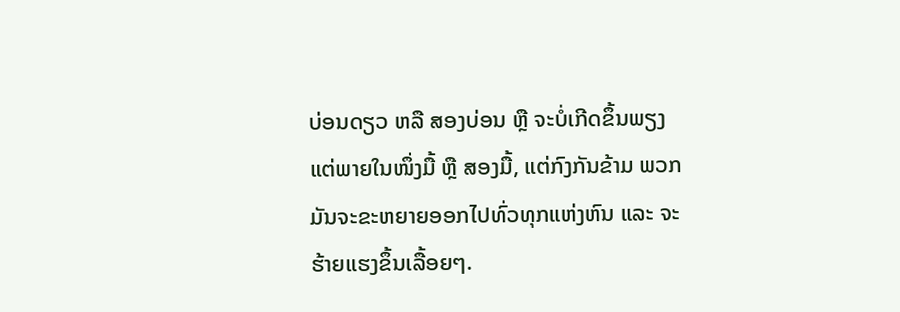ບ່ອນດຽວ ຫລື ສອງບ່ອນ ຫຼື ຈະບໍ່ເກີດຂຶ້ນພຽງແຕ່ພາຍໃນໜຶ່ງມື້ ຫຼື ສອງມື້, ແຕ່ກົງກັນຂ້າມ ພວກມັນຈະຂະຫຍາຍອອກໄປທົ່ວທຸກແຫ່ງຫົນ ແລະ ຈະຮ້າຍແຮງຂຶ້ນເລື້ອຍໆ.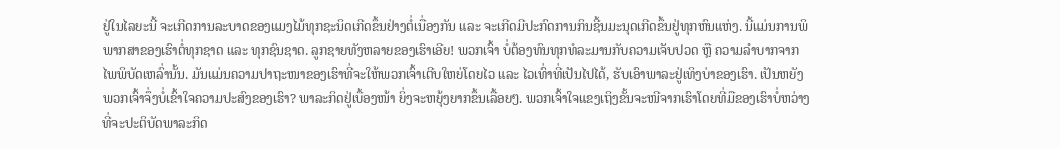ຢູ່ໃນໄລຍະນີ້ ຈະເກີດການລະບາດຂອງແມງໄມ້ທຸກຊະນິດເກີດຂຶ້ນຢ່າງຕໍ່ເນື່ອງກັນ ແລະ ຈະເກີດມີປະກົດການກິນຊີ້ນມະນຸດເກີດຂຶ້ນຢູ່ທຸກຫົນແຫ່ງ. ນີ້ແມ່ນການພິພາກສາຂອງເຮົາຕໍ່ທຸກຊາດ ແລະ ທຸກຊົນຊາດ. ລູກຊາຍທັງຫລາຍຂອງເຮົາເອີຍ! ພວກເຈົ້າ ບໍ່ຕ້ອງທົນທຸກທໍລະມານກັບຄວາມເຈັບປວດ ຫຼື ຄວາມລໍາບາກຈາກໄພພິບັດເຫລົ່ານັ້ນ. ມັນແມ່ນຄວາມປາຖະໜາຂອງເຮົາທີ່ຈະໃຫ້ພວກເຈົ້າເຕີບໃຫຍ່ໂດຍໄວ ແລະ ໄວເທົ່າທີ່ເປັນໄປໄດ້, ຮັບເອົາພາລະຢູ່ເທິງບ່າຂອງເຮົາ. ເປັນຫຍັງພວກເຈົ້າຈຶ່ງບໍ່ເຂົ້າໃຈຄວາມປະສົງຂອງເຮົາ? ພາລະກິດຢູ່ເບື້ອງໜ້າ ຍິ່ງຈະຫຍຸ້ງຍາກຂຶ້ນເລື້ອຍໆ. ພວກເຈົ້າໃຈແຂງເຖິງຂັ້ນຈະໜີຈາກເຮົາໂດຍທີ່ມືຂອງເຮົາບໍ່ຫວ່າງທີ່ຈະປະຕິບັດພາລະກິດ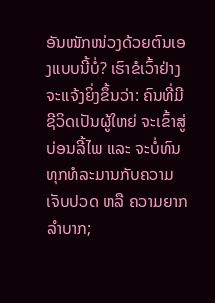ອັນໜັກໜ່ວງດ້ວຍຕົນເອງແບບນີ້ບໍ່? ເຮົາຂໍເວົ້າຢ່າງຈະແຈ້ງຍິ່ງຂຶ້ນວ່າ: ຄົນທີ່ມີຊີວິດເປັນຜູ້ໃຫຍ່ ຈະເຂົ້າສູ່ບ່ອນລີ້ໄພ ແລະ ຈະບໍ່ທົນທຸກທໍລະມານກັບຄວາມເຈັບປວດ ຫລື ຄວາມຍາກລຳບາກ;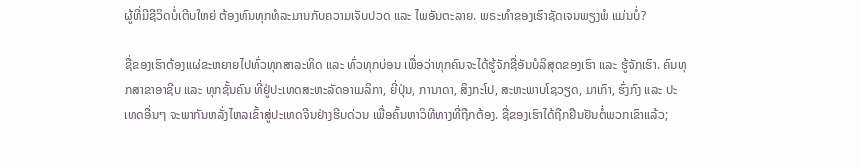ຜູ້ທີ່ມີຊີວິດບໍ່ເຕີບໃຫຍ່ ຕ້ອງທົນທຸກທໍລະມານກັບຄວາມເຈັບປວດ ແລະ ໄພອັນຕະລາຍ. ພຣະທຳຂອງເຮົາຊັດເຈນພຽງພໍ ແມ່ນບໍ່?

ຊື່ຂອງເຮົາຕ້ອງແຜ່ຂະຫຍາຍໄປທົ່ວທຸກສາລະທິດ ແລະ ທົ່ວທຸກບ່ອນ ເພື່ອວ່າທຸກຄົນຈະໄດ້ຮູ້ຈັກຊື່ອັນບໍລິສຸດຂອງເຮົາ ແລະ ຮູ້ຈັກເຮົາ. ຄົນທຸກສາຂາອາຊີບ ແລະ ທຸກຊັ້ນຄົນ ທີ່ຢູ່ປະເທດສະຫະລັດອາເມລິກາ, ຍີ່ປຸ່ນ, ການາດາ, ສິງກະໂປ, ສະຫະພາບໂຊວຽດ, ມາເກົາ, ຮົ່ງກົງ ແລະ ປະເທດອື່ນໆ ຈະພາກັນຫລັ່ງໄຫລເຂົ້າສູ່ປະເທດຈີນຢ່າງຮີບດ່ວນ ເພື່ອຄົ້ນຫາວິທີທາງທີ່ຖືກຕ້ອງ. ຊື່ຂອງເຮົາໄດ້ຖືກຢືນຢັນຕໍ່ພວກເຂົາແລ້ວ;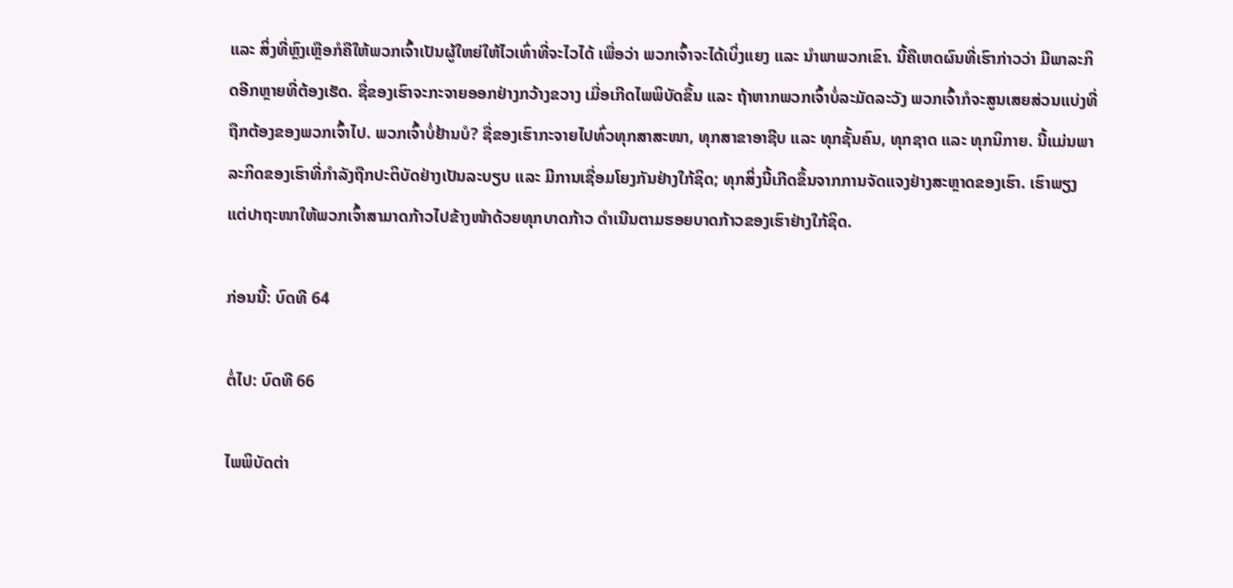ແລະ ສິ່ງທີ່ຫຼົງເຫຼືອກໍຄືໃຫ້ພວກເຈົ້າເປັນຜູ້ໃຫຍ່ໃຫ້ໄວເທົ່າທີ່ຈະໄວໄດ້ ເພື່ອວ່າ ພວກເຈົ້າຈະໄດ້ເບິ່ງແຍງ ແລະ ນຳພາພວກເຂົາ. ນີ້ຄືເຫດຜົນທີ່ເຮົາກ່າວວ່າ ມີພາລະກິດອີກຫຼາຍທີ່ຕ້ອງເຮັດ. ຊື່ຂອງເຮົາຈະກະຈາຍອອກຢ່າງກວ້າງຂວາງ ເມື່ອເກີດໄພພິບັດຂຶ້ນ ແລະ ຖ້າຫາກພວກເຈົ້າບໍ່ລະມັດລະວັງ ພວກເຈົ້າກໍຈະສູນເສຍສ່ວນແບ່ງທີ່ຖືກຕ້ອງຂອງພວກເຈົ້າໄປ. ພວກເຈົ້າບໍ່ຢ້ານບໍ? ຊື່ຂອງເຮົາກະຈາຍໄປທົ່ວທຸກສາສະໜາ, ທຸກສາຂາອາຊີບ ແລະ ທຸກຊັ້ນຄົນ, ທຸກຊາດ ແລະ ທຸກນິກາຍ. ນີ້ແມ່ນພາລະກິດຂອງເຮົາທີ່ກໍາລັງຖືກປະຕິບັດຢ່າງເປັນລະບຽບ ແລະ ມີການເຊື່ອມໂຍງກັນຢ່າງໃກ້ຊິດ; ທຸກສິ່ງນີ້ເກີດຂຶ້ນຈາກການຈັດແຈງຢ່າງສະຫຼາດຂອງເຮົາ. ເຮົາພຽງແຕ່ປາຖະໜາໃຫ້ພວກເຈົ້າສາມາດກ້າວໄປຂ້າງໜ້າດ້ວຍທຸກບາດກ້າວ ດໍາເນີນຕາມຮອຍບາດກ້າວຂອງເຮົາຢ່າງໃກ້ຊິດ.

ກ່ອນນີ້: ບົດທີ 64

ຕໍ່ໄປ: ບົດທີ 66

ໄພພິບັດຕ່າ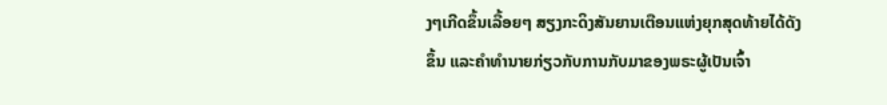ງໆເກີດຂຶ້ນເລື້ອຍໆ ສຽງກະດິງສັນຍານເຕືອນແຫ່ງຍຸກສຸດທ້າຍໄດ້ດັງຂຶ້ນ ແລະຄໍາທໍານາຍກ່ຽວກັບການກັບມາຂອງພຣະຜູ້ເປັນເຈົ້າ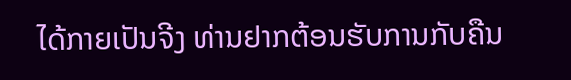ໄດ້ກາຍເປັນຈີງ ທ່ານຢາກຕ້ອນຮັບການກັບຄືນ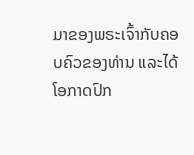ມາຂອງພຣະເຈົ້າກັບຄອບຄົວຂອງທ່ານ ແລະໄດ້ໂອກາດປົກ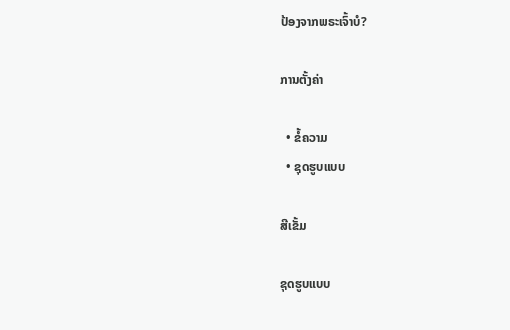ປ້ອງຈາກພຣະເຈົ້າບໍ?

ການຕັ້ງຄ່າ

  • ຂໍ້ຄວາມ
  • ຊຸດຮູບແບບ

ສີເຂັ້ມ

ຊຸດຮູບແບບ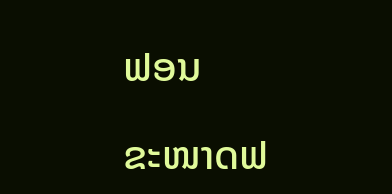ຟອນ

ຂະໜາດຟ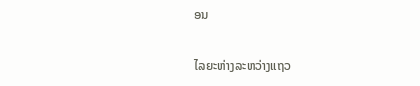ອນ

ໄລຍະຫ່າງລະຫວ່າງແຖວ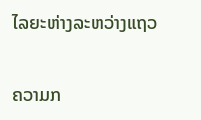ໄລຍະຫ່າງລະຫວ່າງແຖວ

ຄວາມກ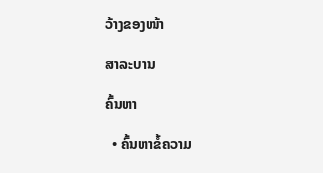ວ້າງຂອງໜ້າ

ສາລະບານ

ຄົ້ນຫາ

  • ຄົ້ນຫາຂໍ້ຄວາມ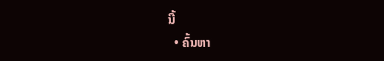ນີ້
  • ຄົ້ນຫາ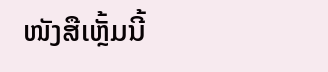ໜັງສືເຫຼັ້ມນີ້